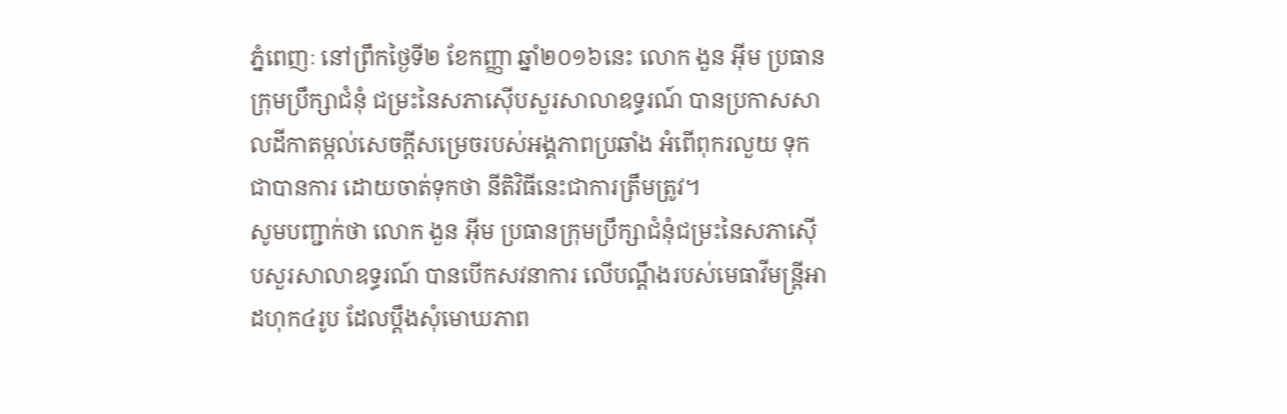ភ្នំពេញៈ នៅព្រឹកថ្ងៃទី២ ខែកញ្ញា ឆ្នាំ២០១៦នេះ លោក ងួន អ៊ីម ប្រធានក្រុមប្រឹក្សាជំនុំ ជម្រះនៃសភាស៊ើបសួរសាលាឧទ្ធរណ៍ បានប្រកាសសាលដីកាតម្កល់សេចក្តីសម្រេចរបស់អង្គភាពប្រឆាំង អំពើពុករលួយ ទុកជាបានការ ដោយចាត់ទុកថា នីតិវិធីនេះជាការត្រឹមត្រូវ។
សូមបញ្ជាក់ថា លោក ងួន អ៊ីម ប្រធានក្រុមប្រឹក្សាជំនុំជម្រះនៃសភាស៊ើបសួរសាលាឧទ្ធរណ៍ បានបើកសវនាការ លើបណ្តឹងរបស់មេធាវីមន្ត្រីអាដហុក៤រូប ដែលប្តឹងសុំមោឃភាព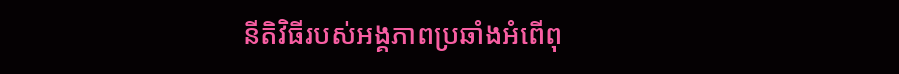នីតិវិធីរបស់អង្គភាពប្រឆាំងអំពើពុ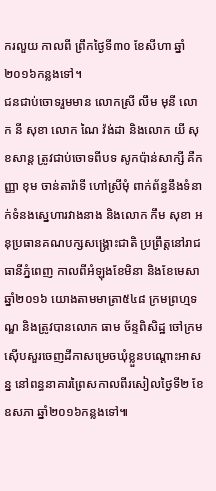ករលួយ កាលពី ព្រឹកថ្ងៃទី៣០ ខែសីហា ឆ្នាំ២០១៦កន្លងទៅ។
ជនជាប់ចោទរួមមាន លោកស្រី លឹម មុនី លោក នី សុខា លោក ណៃ វ៉ង់ដា និងលោក យី សុខសាន្ត ត្រូវជាប់ចោទពីបទ សូកប៉ាន់សាក្សី គឺកញ្ញា ខុម ចាន់តារ៉ាទី ហៅស្រីមុំ ពាក់ព័ន្ធនឹងទំនាក់ទំនងស្នេហារវាងនាង និងលោក កឹម សុខា អនុប្រធានគណបក្សសង្គ្រោះជាតិ ប្រព្រឹត្តនៅរាជធានីភ្នំពេញ កាលពីអំឡុងខែមិនា និងខែមេសា ឆ្នាំ២០១៦ យោងតាមមាត្រា៥៤៨ ក្រមព្រហ្មទណ្ឌ និងត្រូវបានលោក ធាម ច័ន្ទពិសិដ្ឋ ចៅក្រមស៊ើបសួរចេញដីកាសម្រេចឃុំខ្លួនបណ្តោះអាសន្ន នៅពន្ធនាគារព្រៃសកាលពីរសៀលថ្ងៃទី២ ខែឧសភា ឆ្នាំ២០១៦កន្លងទៅ៕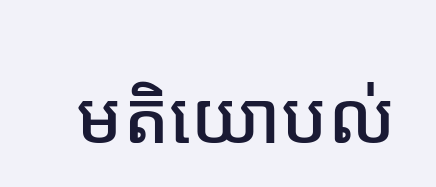មតិយោបល់